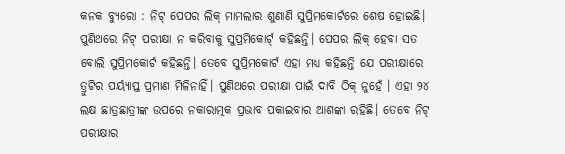କନକ ବ୍ୟୁରୋ : ନିଟ୍ ପେପର ଲିକ୍ ମାମଲାର ଶୁଣାଣି ସୁପ୍ରିମକୋର୍ଟରେ ଶେଷ ହୋଇଛି। ପୁଣିଥରେ ନିଟ୍ ପରୀକ୍ଷା ନ କରିବାକୁ ସୁପ୍ରମିକୋର୍ଟ୍ କହିଛନ୍ତି। ପେପର ଲିକ୍ ହେବା ସତ ବୋଲି ସୁପ୍ରିମକୋର୍ଟ କହିଛନ୍ତି। ତେବେ ସୁପ୍ରିମକୋର୍ଟ ଏହା ମଧ୍ୟ କହିଛନ୍ତି ଯେ ପରୀକ୍ଷାରେ ତ୍ରୁଟିର ପର୍ୟ୍ୟାପ୍ତ ପ୍ରମାଣ ମିଳିନାହିଁ। ପୁଣିଥରେ ପରୀକ୍ଷା ପାଇଁ ଦାବି ଠିକ୍ ନୁହେଁ । ଏହା ୨୪ ଲକ୍ଷ ଛାତ୍ରଛାତ୍ରୀଙ୍କ ଉପରେ ନକାରାତ୍ମକ ପ୍ରଭାବ ପକାଇବାର ଆଶଙ୍କା ରହିଛି। ତେବେ ନିଟ୍ ପରୀକ୍ଷାର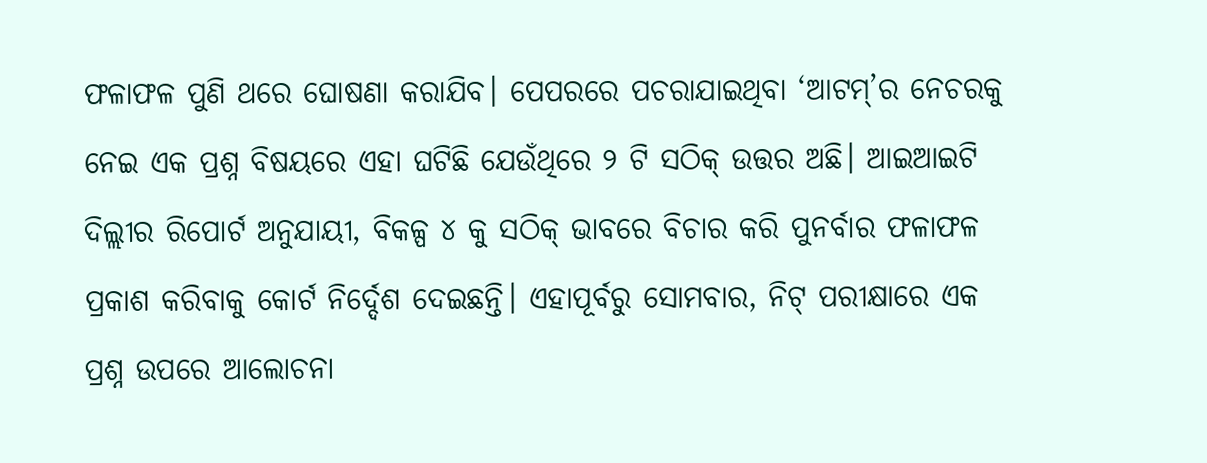ଫଳାଫଳ ପୁଣି ଥରେ ଘୋଷଣା କରାଯିବ। ପେପରରେ ପଚରାଯାଇଥିବା ‘ଆଟମ୍’ର ନେଚରକୁ ନେଇ ଏକ ପ୍ରଶ୍ନ ବିଷୟରେ ଏହା ଘଟିଛି ଯେଉଁଥିରେ ୨ ଟି ସଠିକ୍ ଉତ୍ତର ଅଛି। ଆଇଆଇଟି ଦିଲ୍ଲୀର ରିପୋର୍ଟ ଅନୁଯାୟୀ, ବିକଳ୍ପ ୪ କୁ ସଠିକ୍ ଭାବରେ ବିଚାର କରି ପୁନର୍ବାର ଫଳାଫଳ ପ୍ରକାଶ କରିବାକୁ କୋର୍ଟ ନିର୍ଦ୍ଦେଶ ଦେଇଛନ୍ତି। ଏହାପୂର୍ବରୁ ସୋମବାର, ନିଟ୍ ପରୀକ୍ଷାରେ ଏକ ପ୍ରଶ୍ନ ଉପରେ ଆଲୋଚନା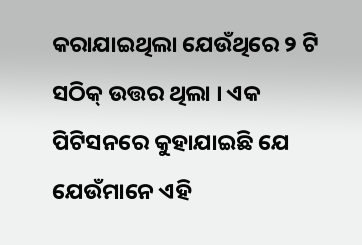କରାଯାଇଥିଲା ଯେଉଁଥିରେ ୨ ଟି ସଠିକ୍ ଉତ୍ତର ଥିଲା । ଏକ ପିଟିସନରେ କୁହାଯାଇଛି ଯେ ଯେଉଁମାନେ ଏହି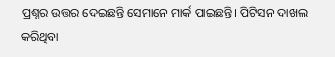ପ୍ରଶ୍ନର ଉତ୍ତର ଦେଇଛନ୍ତି ସେମାନେ ମାର୍କ ପାଇଛନ୍ତି। ପିଟିସନ ଦାଖଲ କରିଥିବା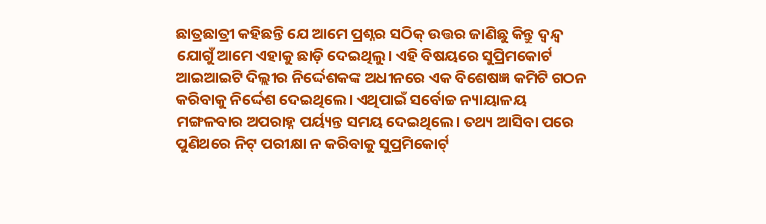ଛାତ୍ରଛାତ୍ରୀ କହିଛନ୍ତି ଯେ ଆମେ ପ୍ରଶ୍ନର ସଠିକ୍ ଉତ୍ତର ଜାଣିଛୁ କିନ୍ତୁ ଦ୍ୱନ୍ଦ୍ୱ ଯୋଗୁଁ ଆମେ ଏହାକୁ ଛାଡ଼ି ଦେଇଥିଲୁ। ଏହି ବିଷୟରେ ସୁପ୍ରିମକୋର୍ଟ ଆଇଆଇଟି ଦିଲ୍ଲୀର ନିର୍ଦ୍ଦେଶକଙ୍କ ଅଧୀନରେ ଏକ ବିଶେଷଜ୍ଞ କମିଟି ଗଠନ କରିବାକୁ ନିର୍ଦ୍ଦେଶ ଦେଇଥିଲେ। ଏଥିପାଇଁ ସର୍ବୋଚ୍ଚ ନ୍ୟାୟାଳୟ ମଙ୍ଗଳବାର ଅପରାହ୍ନ ପର୍ୟ୍ୟନ୍ତ ସମୟ ଦେଇଥିଲେ। ତଥ୍ୟ ଆସିବା ପରେ ପୁଣିଥରେ ନିଟ୍ ପରୀକ୍ଷା ନ କରିବାକୁ ସୁପ୍ରମିକୋର୍ଟ୍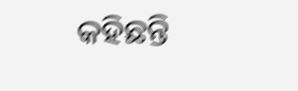କହିଛନ୍ତି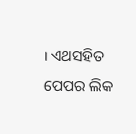। ଏଥସହିତ ପେପର ଲିକ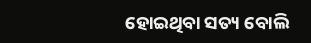ହୋଇଥିବା ସତ୍ୟ ବୋଲି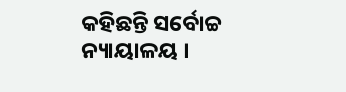କହିଛନ୍ତି ସର୍ବୋଚ୍ଚ ନ୍ୟାୟାଳୟ ।